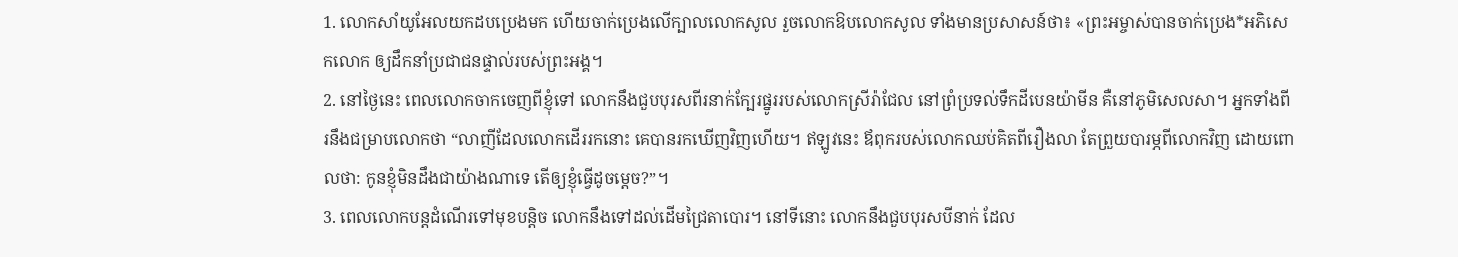1. លោកសាំយូអែលយកដបប្រេងមក ហើយចាក់ប្រេងលើក្បាលលោកសូល រួចលោកឱបលោកសូល ទាំងមានប្រសាសន៍ថា៖ «ព្រះអម្ចាស់បានចាក់ប្រេង*អភិសេកលោក ឲ្យដឹកនាំប្រជាជនផ្ទាល់របស់ព្រះអង្គ។
2. នៅថ្ងៃនេះ ពេលលោកចាកចេញពីខ្ញុំទៅ លោកនឹងជួបបុរសពីរនាក់ក្បែរផ្នូររបស់លោកស្រីរ៉ាជែល នៅព្រំប្រទល់ទឹកដីបេនយ៉ាមីន គឺនៅភូមិសេលសា។ អ្នកទាំងពីរនឹងជម្រាបលោកថា “លាញីដែលលោកដើររកនោះ គេបានរកឃើញវិញហើយ។ ឥឡូវនេះ ឪពុករបស់លោកឈប់គិតពីរឿងលា តែព្រួយបារម្ភពីលោកវិញ ដោយពោលថា: កូនខ្ញុំមិនដឹងជាយ៉ាងណាទេ តើឲ្យខ្ញុំធ្វើដូចម្ដេច?”។
3. ពេលលោកបន្តដំណើរទៅមុខបន្តិច លោកនឹងទៅដល់ដើមជ្រៃតាបោរ។ នៅទីនោះ លោកនឹងជួបបុរសបីនាក់ ដែល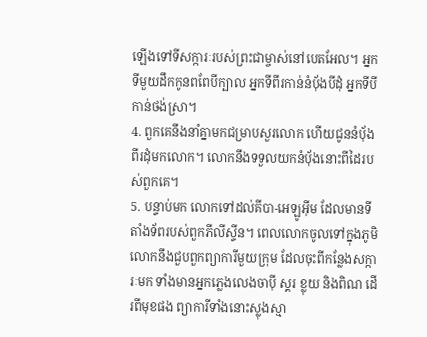ឡើងទៅទីសក្ការៈរបស់ព្រះជាម្ចាស់នៅបេតអែល។ អ្នកទីមួយដឹកកូនពពែបីក្បាល អ្នកទីពីរកាន់នំប៉័ងបីដុំ អ្នកទីបីកាន់ថង់ស្រា។
4. ពួកគេនឹងនាំគ្នាមកជម្រាបសួរលោក ហើយជូននំប៉័ងពីរដុំមកលោក។ លោកនឹងទទួលយកនំប៉័ងនោះពីដៃរបស់ពួកគេ។
5. បន្ទាប់មក លោកទៅដល់គីបា-អេឡូអ៊ីម ដែលមានទីតាំងទ័ពរបស់ពួកភីលីស្ទីន។ ពេលលោកចូលទៅក្នុងភូមិ លោកនឹងជួបពួកព្យាការីមួយក្រុម ដែលចុះពីកន្លែងសក្ការៈមក ទាំងមានអ្នកភ្លេងលេងចាប៉ី ស្គរ ខ្លុយ និងពិណ ដើរពីមុខផង ព្យាការីទាំងនោះស្លុងស្មា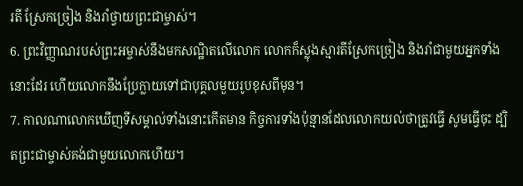រតី ស្រែកច្រៀង និងរាំថ្វាយព្រះជាម្ចាស់។
6. ព្រះវិញ្ញាណរបស់ព្រះអម្ចាស់នឹងមកសណ្ឋិតលើលោក លោកក៏ស្លុងស្មារតីស្រែកច្រៀង និងរាំជាមួយអ្នកទាំងនោះដែរ ហើយលោកនឹងប្រែក្លាយទៅជាបុគ្គលមួយរូបខុសពីមុន។
7. កាលណាលោកឃើញទីសម្គាល់ទាំងនោះកើតមាន កិច្ចការទាំងប៉ុន្មានដែលលោកយល់ថាត្រូវធ្វើ សូមធ្វើចុះ ដ្បិតព្រះជាម្ចាស់គង់ជាមួយលោកហើយ។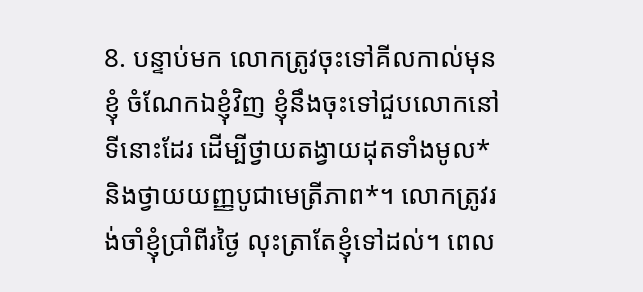8. បន្ទាប់មក លោកត្រូវចុះទៅគីលកាល់មុនខ្ញុំ ចំណែកឯខ្ញុំវិញ ខ្ញុំនឹងចុះទៅជួបលោកនៅទីនោះដែរ ដើម្បីថ្វាយតង្វាយដុតទាំងមូល* និងថ្វាយយញ្ញបូជាមេត្រីភាព*។ លោកត្រូវរង់ចាំខ្ញុំប្រាំពីរថ្ងៃ លុះត្រាតែខ្ញុំទៅដល់។ ពេល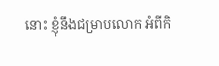នោះ ខ្ញុំនឹងជម្រាបលោក អំពីកិ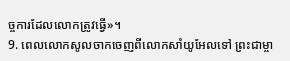ច្ចការដែលលោកត្រូវធ្វើ»។
9. ពេលលោកសូលចាកចេញពីលោកសាំយូអែលទៅ ព្រះជាម្ចា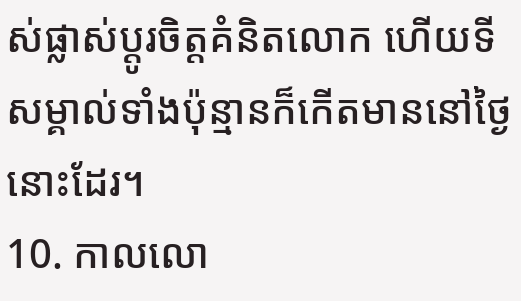ស់ផ្លាស់ប្ដូរចិត្តគំនិតលោក ហើយទីសម្គាល់ទាំងប៉ុន្មានក៏កើតមាននៅថ្ងៃនោះដែរ។
10. កាលលោ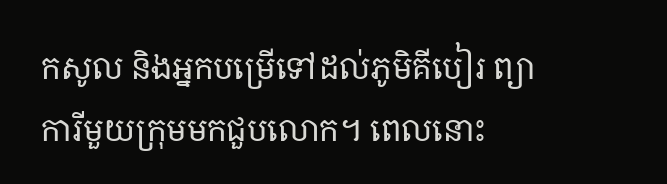កសូល និងអ្នកបម្រើទៅដល់ភូមិគីបៀរ ព្យាការីមួយក្រុមមកជួបលោក។ ពេលនោះ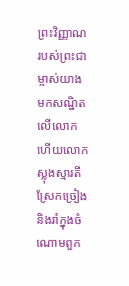ព្រះវិញ្ញាណរបស់ព្រះជាម្ចាស់យាងមកសណ្ឋិតលើលោក ហើយលោកស្លុងស្មារតីស្រែកច្រៀង និងរាំក្នុងចំណោមពួក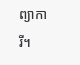ព្យាការី។